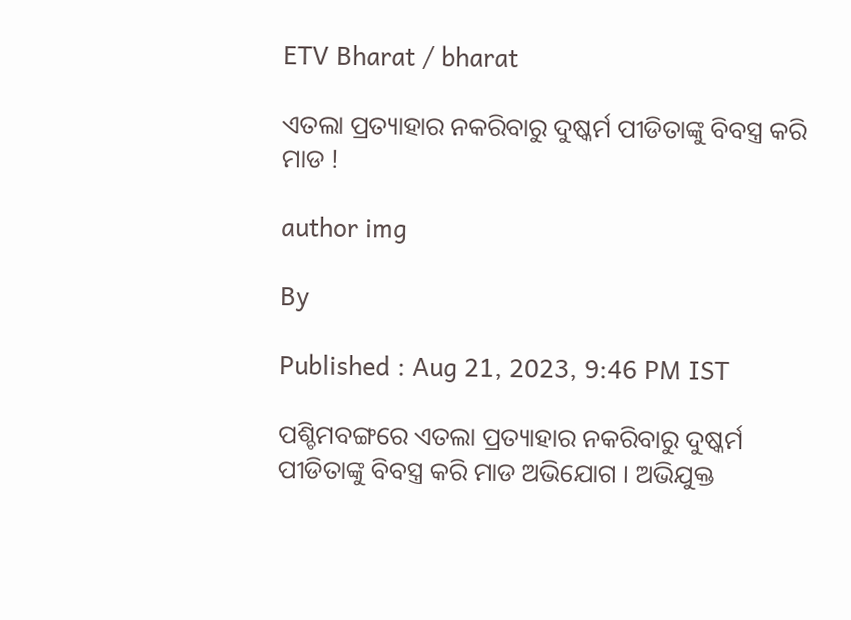ETV Bharat / bharat

ଏତଲା ପ୍ରତ୍ୟାହାର ନକରିବାରୁ ଦୁଷ୍କର୍ମ ପୀଡିତାଙ୍କୁ ବିବସ୍ତ୍ର କରି ମାଡ !

author img

By

Published : Aug 21, 2023, 9:46 PM IST

ପଶ୍ଚିମବଙ୍ଗରେ ଏତଲା ପ୍ରତ୍ୟାହାର ନକରିବାରୁ ଦୁଷ୍କର୍ମ ପୀଡିତାଙ୍କୁ ବିବସ୍ତ୍ର କରି ମାଡ ଅଭିଯୋଗ । ଅଭିଯୁକ୍ତ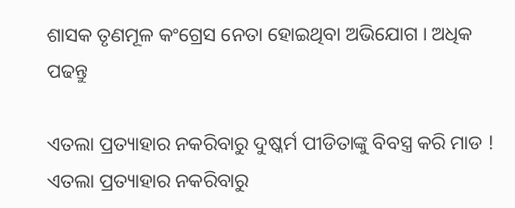ଶାସକ ତୃଣମୂଳ କଂଗ୍ରେସ ନେତା ହୋଇଥିବା ଅଭିଯୋଗ । ଅଧିକ ପଢନ୍ତୁ

ଏତଲା ପ୍ରତ୍ୟାହାର ନକରିବାରୁ ଦୁଷ୍କର୍ମ ପୀଡିତାଙ୍କୁ ବିବସ୍ତ୍ର କରି ମାଡ !
ଏତଲା ପ୍ରତ୍ୟାହାର ନକରିବାରୁ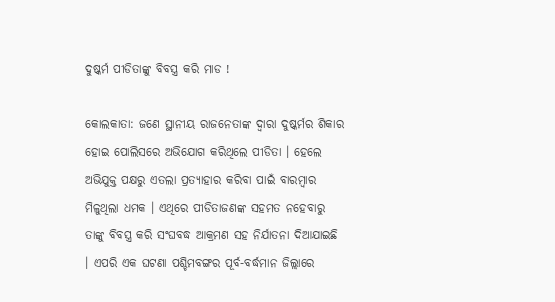ଦୁଷ୍କର୍ମ ପୀଡିତାଙ୍କୁ ବିବସ୍ତ୍ର କରି ମାଡ !

କୋଲକାତା: ଜଣେ ସ୍ଥାନୀୟ ରାଜନେତାଙ୍କ ଦ୍ବାରା ଦୁଷ୍କର୍ମର ଶିକାର ହୋଇ ପୋଲିସରେ ଅଭିଯୋଗ କରିଥିଲେ ପୀଡିତା । ହେଲେ ଅଭିଯୁକ୍ତ ପକ୍ଷରୁ ଏତଲା ପ୍ରତ୍ୟାହାର କରିବା ପାଇଁ ବାରମ୍ବାର ମିଳୁଥିଲା ଧମକ । ଏଥିରେ ପୀଡିତାଜଣଙ୍କ ସହମତ ନହେବାରୁ ତାଙ୍କୁ ବିବସ୍ତ୍ର କରି ସଂଘବଦ୍ଧ ଆକ୍ରମଣ ସହ ନିର୍ଯାତନା ଦିଆଯାଇଛି । ଏପରି ଏକ ଘଟଣା ପଶ୍ଚିମବଙ୍ଗର ପୂର୍ବ-ବର୍ଦ୍ଧମାନ ଜିଲ୍ଲାରେ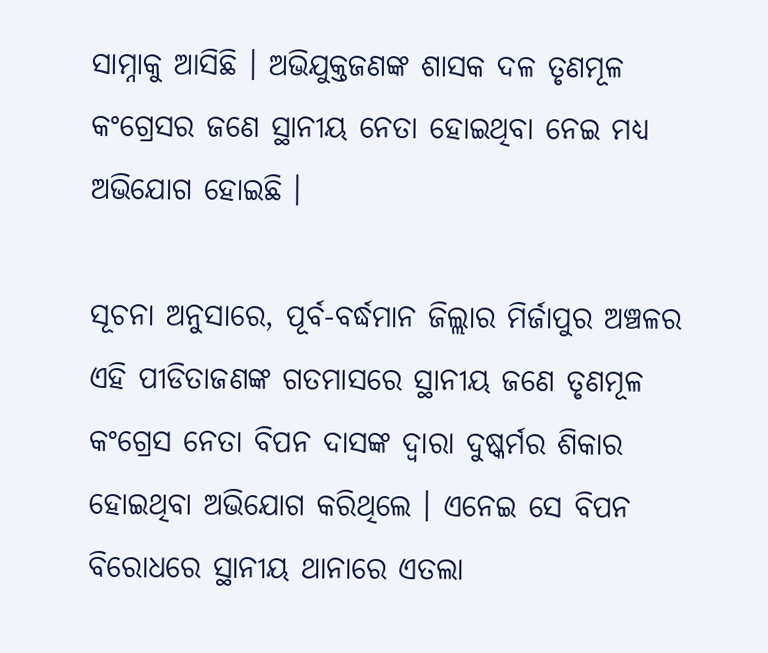ସାମ୍ନାକୁ ଆସିଛି । ଅଭିଯୁକ୍ତଜଣଙ୍କ ଶାସକ ଦଳ ତୃଣମୂଳ କଂଗ୍ରେସର ଜଣେ ସ୍ଥାନୀୟ ନେତା ହୋଇଥିବା ନେଇ ମଧ୍ୟ ଅଭିଯୋଗ ହୋଇଛି ।

ସୂଚନା ଅନୁସାରେ, ପୂର୍ବ-ବର୍ଦ୍ଧମାନ ଜିଲ୍ଲାର ମିର୍ଜାପୁର ଅଞ୍ଚଳର ଏହି ପୀଡିତାଜଣଙ୍କ ଗତମାସରେ ସ୍ଥାନୀୟ ଜଣେ ତୃଣମୂଳ କଂଗ୍ରେସ ନେତା ବିପନ ଦାସଙ୍କ ଦ୍ବାରା ଦୁଷ୍କର୍ମର ଶିକାର ହୋଇଥିବା ଅଭିଯୋଗ କରିଥିଲେ । ଏନେଇ ସେ ବିପନ ବିରୋଧରେ ସ୍ଥାନୀୟ ଥାନାରେ ଏତଲା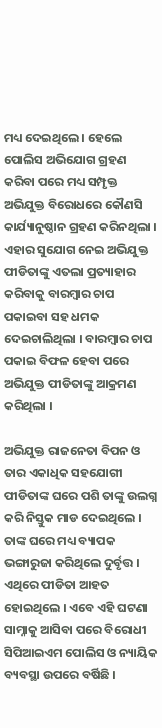ମଧ୍ୟ ଦେଇଥିଲେ । ହେଲେ ପୋଲିସ ଅଭିଯୋଗ ଗ୍ରହଣ କରିବା ପରେ ମଧ୍ୟ ସମ୍ପୃକ୍ତ ଅଭିଯୁକ୍ତ ବିରୋଧରେ କୌଣସି କାର୍ଯ୍ୟାନୁଷ୍ଠାନ ଗ୍ରହଣ କରିନଥିଲା । ଏହାର ସୁଯୋଗ ନେଇ ଅଭିଯୁକ୍ତ ପୀଡିତାଙ୍କୁ ଏତଲା ପ୍ରତ୍ୟାହାର କରିବାକୁ ବାରମ୍ବାର ଚାପ ପକାଇବା ସହ ଧମକ ଦେଇଚାଲିଥିଲା । ବାରମ୍ବାର ଚାପ ପକାଇ ବିଫଳ ହେବା ପରେ ଅଭିଯୁକ୍ତ ପୀଡିତାଙ୍କୁ ଆକ୍ରମଣ କରିଥିଲା ।

ଅଭିଯୁକ୍ତ ରାଜନେତା ବିପନ ଓ ତାର ଏକାଧିକ ସହଯୋଗୀ ପୀଡିତାଙ୍କ ଘରେ ପଶି ତାଙ୍କୁ ଉଲଗ୍ନ କରି ନିସ୍ତୁକ ମାଡ ଦେଇଥିଲେ । ତାଙ୍କ ଘରେ ମଧ୍ୟ ବ୍ୟାପକ ଭଙ୍ଗାରୁଜା କରିଥିଲେ ଦୁର୍ବୃତ୍ତ । ଏଥିରେ ପୀଡିତା ଆହତ ହୋଇଥିଲେ । ଏବେ ଏହି ଘଟଣା ସାମ୍ନାକୁ ଆସିବା ପରେ ବିରୋଧୀ ସିପିଆଇଏମ ପୋଲିସ ଓ ନ୍ୟାୟିକ ବ୍ୟବସ୍ଥା ଉପରେ ବର୍ଷିଛି ।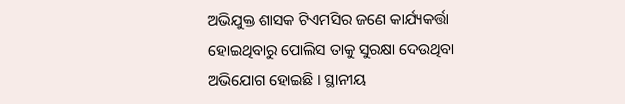ଅଭିଯୁକ୍ତ ଶାସକ ଟିଏମସିର ଜଣେ କାର୍ଯ୍ୟକର୍ତ୍ତା ହୋଇଥିବାରୁ ପୋଲିସ ତାକୁ ସୁରକ୍ଷା ଦେଉଥିବା ଅଭିଯୋଗ ହୋଇଛି । ସ୍ଥାନୀୟ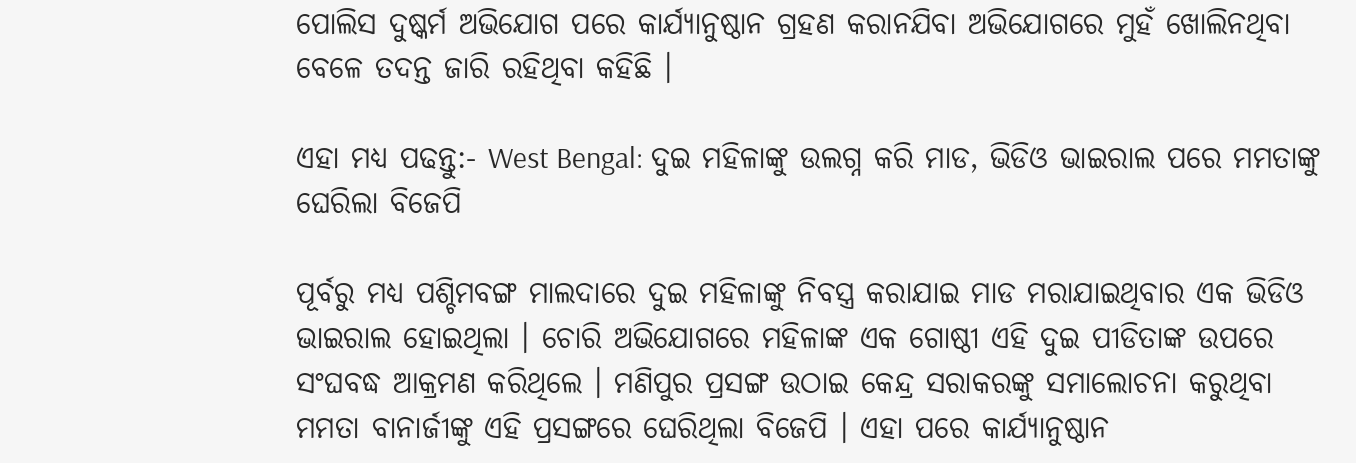ପୋଲିସ ଦୁଷ୍କର୍ମ ଅଭିଯୋଗ ପରେ କାର୍ଯ୍ୟାନୁଷ୍ଠାନ ଗ୍ରହଣ କରାନଯିବା ଅଭିଯୋଗରେ ମୁହଁ ଖୋଲିନଥିବା ବେଳେ ତଦନ୍ତ ଜାରି ରହିଥିବା କହିଛି ।

ଏହା ମଧ୍ୟ ପଢନ୍ତୁ:- West Bengal: ଦୁଇ ମହିଳାଙ୍କୁ ଉଲଗ୍ନ କରି ମାଡ, ଭିଡିଓ ଭାଇରାଲ ପରେ ମମତାଙ୍କୁ ଘେରିଲା ବିଜେପି

ପୂର୍ବରୁ ମଧ୍ୟ ପଶ୍ଚିମବଙ୍ଗ ମାଲଦାରେ ଦୁଇ ମହିଳାଙ୍କୁ ନିବସ୍ତ୍ର କରାଯାଇ ମାଡ ମରାଯାଇଥିବାର ଏକ ଭିଡିଓ ଭାଇରାଲ ହୋଇଥିଲା । ଚୋରି ଅଭିଯୋଗରେ ମହିଳାଙ୍କ ଏକ ଗୋଷ୍ଠୀ ଏହି ଦୁଇ ପୀଡିତାଙ୍କ ଉପରେ ସଂଘବଦ୍ଧ ଆକ୍ରମଣ କରିଥିଲେ । ମଣିପୁର ପ୍ରସଙ୍ଗ ଉଠାଇ କେନ୍ଦ୍ର ସରାକରଙ୍କୁ ସମାଲୋଚନା କରୁଥିବା ମମତା ବାନାର୍ଜୀଙ୍କୁ ଏହି ପ୍ରସଙ୍ଗରେ ଘେରିଥିଲା ବିଜେପି । ଏହା ପରେ କାର୍ଯ୍ୟାନୁଷ୍ଠାନ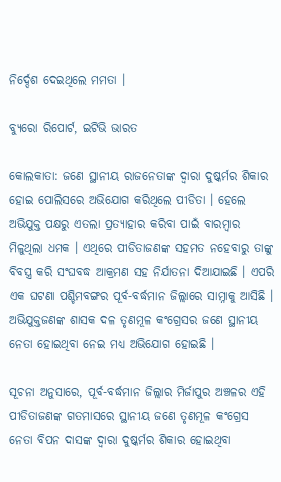ନିର୍ଦ୍ଦେଶ ଦେଇଥିଲେ ମମତା ।

ବ୍ୟୁରୋ ରିପୋର୍ଟ, ଇଟିଭି ଭାରତ

କୋଲକାତା: ଜଣେ ସ୍ଥାନୀୟ ରାଜନେତାଙ୍କ ଦ୍ବାରା ଦୁଷ୍କର୍ମର ଶିକାର ହୋଇ ପୋଲିସରେ ଅଭିଯୋଗ କରିଥିଲେ ପୀଡିତା । ହେଲେ ଅଭିଯୁକ୍ତ ପକ୍ଷରୁ ଏତଲା ପ୍ରତ୍ୟାହାର କରିବା ପାଇଁ ବାରମ୍ବାର ମିଳୁଥିଲା ଧମକ । ଏଥିରେ ପୀଡିତାଜଣଙ୍କ ସହମତ ନହେବାରୁ ତାଙ୍କୁ ବିବସ୍ତ୍ର କରି ସଂଘବଦ୍ଧ ଆକ୍ରମଣ ସହ ନିର୍ଯାତନା ଦିଆଯାଇଛି । ଏପରି ଏକ ଘଟଣା ପଶ୍ଚିମବଙ୍ଗର ପୂର୍ବ-ବର୍ଦ୍ଧମାନ ଜିଲ୍ଲାରେ ସାମ୍ନାକୁ ଆସିଛି । ଅଭିଯୁକ୍ତଜଣଙ୍କ ଶାସକ ଦଳ ତୃଣମୂଳ କଂଗ୍ରେସର ଜଣେ ସ୍ଥାନୀୟ ନେତା ହୋଇଥିବା ନେଇ ମଧ୍ୟ ଅଭିଯୋଗ ହୋଇଛି ।

ସୂଚନା ଅନୁସାରେ, ପୂର୍ବ-ବର୍ଦ୍ଧମାନ ଜିଲ୍ଲାର ମିର୍ଜାପୁର ଅଞ୍ଚଳର ଏହି ପୀଡିତାଜଣଙ୍କ ଗତମାସରେ ସ୍ଥାନୀୟ ଜଣେ ତୃଣମୂଳ କଂଗ୍ରେସ ନେତା ବିପନ ଦାସଙ୍କ ଦ୍ବାରା ଦୁଷ୍କର୍ମର ଶିକାର ହୋଇଥିବା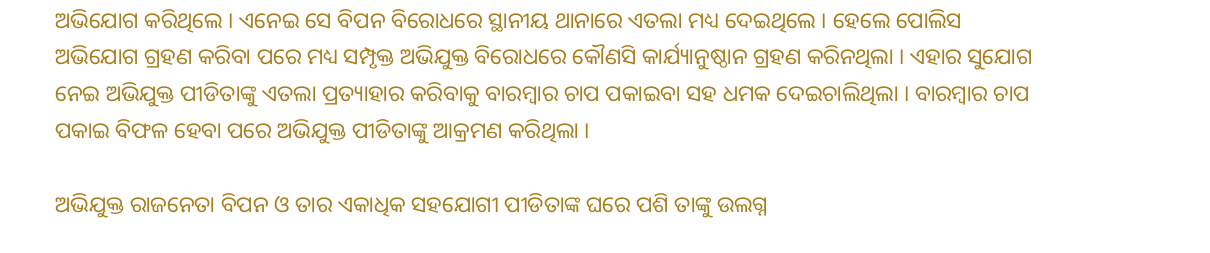ଅଭିଯୋଗ କରିଥିଲେ । ଏନେଇ ସେ ବିପନ ବିରୋଧରେ ସ୍ଥାନୀୟ ଥାନାରେ ଏତଲା ମଧ୍ୟ ଦେଇଥିଲେ । ହେଲେ ପୋଲିସ ଅଭିଯୋଗ ଗ୍ରହଣ କରିବା ପରେ ମଧ୍ୟ ସମ୍ପୃକ୍ତ ଅଭିଯୁକ୍ତ ବିରୋଧରେ କୌଣସି କାର୍ଯ୍ୟାନୁଷ୍ଠାନ ଗ୍ରହଣ କରିନଥିଲା । ଏହାର ସୁଯୋଗ ନେଇ ଅଭିଯୁକ୍ତ ପୀଡିତାଙ୍କୁ ଏତଲା ପ୍ରତ୍ୟାହାର କରିବାକୁ ବାରମ୍ବାର ଚାପ ପକାଇବା ସହ ଧମକ ଦେଇଚାଲିଥିଲା । ବାରମ୍ବାର ଚାପ ପକାଇ ବିଫଳ ହେବା ପରେ ଅଭିଯୁକ୍ତ ପୀଡିତାଙ୍କୁ ଆକ୍ରମଣ କରିଥିଲା ।

ଅଭିଯୁକ୍ତ ରାଜନେତା ବିପନ ଓ ତାର ଏକାଧିକ ସହଯୋଗୀ ପୀଡିତାଙ୍କ ଘରେ ପଶି ତାଙ୍କୁ ଉଲଗ୍ନ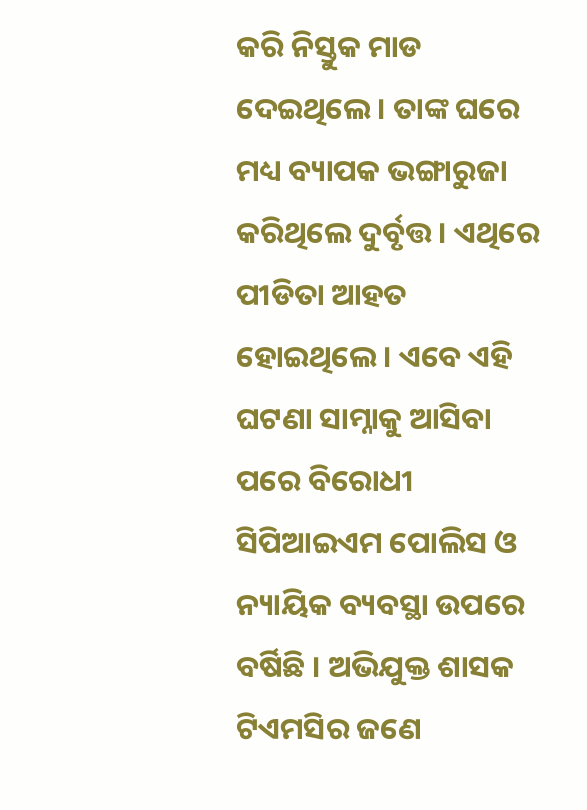କରି ନିସ୍ତୁକ ମାଡ ଦେଇଥିଲେ । ତାଙ୍କ ଘରେ ମଧ୍ୟ ବ୍ୟାପକ ଭଙ୍ଗାରୁଜା କରିଥିଲେ ଦୁର୍ବୃତ୍ତ । ଏଥିରେ ପୀଡିତା ଆହତ ହୋଇଥିଲେ । ଏବେ ଏହି ଘଟଣା ସାମ୍ନାକୁ ଆସିବା ପରେ ବିରୋଧୀ ସିପିଆଇଏମ ପୋଲିସ ଓ ନ୍ୟାୟିକ ବ୍ୟବସ୍ଥା ଉପରେ ବର୍ଷିଛି । ଅଭିଯୁକ୍ତ ଶାସକ ଟିଏମସିର ଜଣେ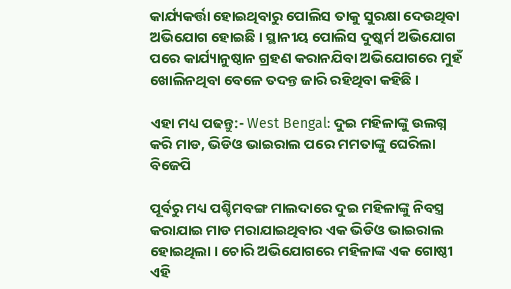କାର୍ଯ୍ୟକର୍ତ୍ତା ହୋଇଥିବାରୁ ପୋଲିସ ତାକୁ ସୁରକ୍ଷା ଦେଉଥିବା ଅଭିଯୋଗ ହୋଇଛି । ସ୍ଥାନୀୟ ପୋଲିସ ଦୁଷ୍କର୍ମ ଅଭିଯୋଗ ପରେ କାର୍ଯ୍ୟାନୁଷ୍ଠାନ ଗ୍ରହଣ କରାନଯିବା ଅଭିଯୋଗରେ ମୁହଁ ଖୋଲିନଥିବା ବେଳେ ତଦନ୍ତ ଜାରି ରହିଥିବା କହିଛି ।

ଏହା ମଧ୍ୟ ପଢନ୍ତୁ:- West Bengal: ଦୁଇ ମହିଳାଙ୍କୁ ଉଲଗ୍ନ କରି ମାଡ, ଭିଡିଓ ଭାଇରାଲ ପରେ ମମତାଙ୍କୁ ଘେରିଲା ବିଜେପି

ପୂର୍ବରୁ ମଧ୍ୟ ପଶ୍ଚିମବଙ୍ଗ ମାଲଦାରେ ଦୁଇ ମହିଳାଙ୍କୁ ନିବସ୍ତ୍ର କରାଯାଇ ମାଡ ମରାଯାଇଥିବାର ଏକ ଭିଡିଓ ଭାଇରାଲ ହୋଇଥିଲା । ଚୋରି ଅଭିଯୋଗରେ ମହିଳାଙ୍କ ଏକ ଗୋଷ୍ଠୀ ଏହି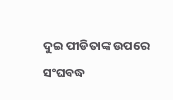ଦୁଇ ପୀଡିତାଙ୍କ ଉପରେ ସଂଘବଦ୍ଧ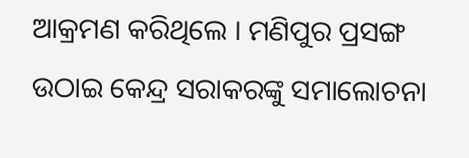ଆକ୍ରମଣ କରିଥିଲେ । ମଣିପୁର ପ୍ରସଙ୍ଗ ଉଠାଇ କେନ୍ଦ୍ର ସରାକରଙ୍କୁ ସମାଲୋଚନା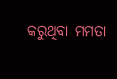କରୁଥିବା ମମତା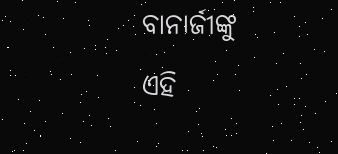ବାନାର୍ଜୀଙ୍କୁ ଏହି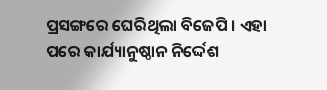ପ୍ରସଙ୍ଗରେ ଘେରିଥିଲା ବିଜେପି । ଏହା ପରେ କାର୍ଯ୍ୟାନୁଷ୍ଠାନ ନିର୍ଦ୍ଦେଶ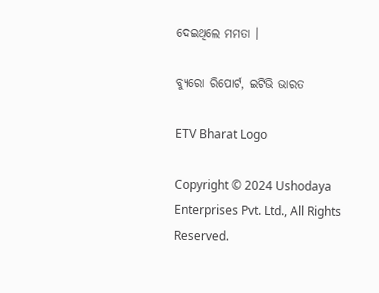ଦେଇଥିଲେ ମମତା ।

ବ୍ୟୁରୋ ରିପୋର୍ଟ, ଇଟିଭି ଭାରତ

ETV Bharat Logo

Copyright © 2024 Ushodaya Enterprises Pvt. Ltd., All Rights Reserved.